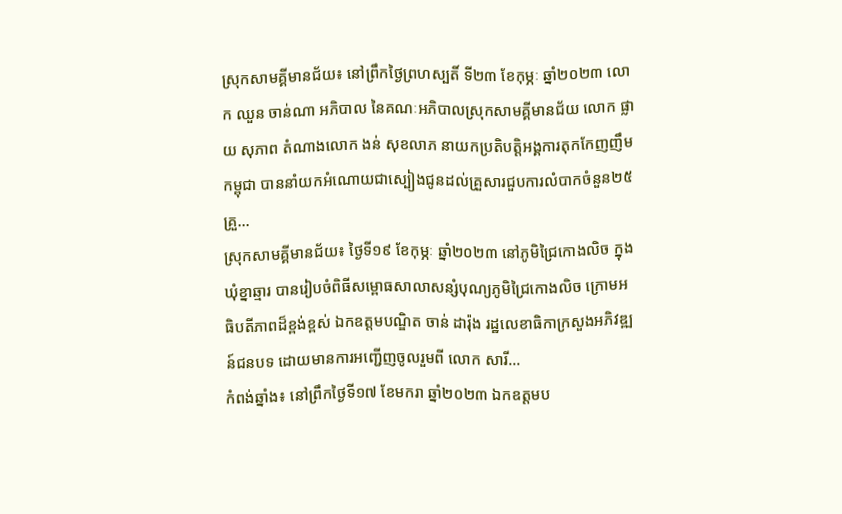ស្រុកសាមគ្គីមានជ័យ៖ នៅព្រឹកថ្ងៃព្រហស្បតិ៍ ទី២៣ ខែកុម្ភៈ ឆ្នាំ២០២៣ លោក ឈួន ចាន់ណា អភិបាល នៃគណៈអភិបាលស្រុកសាមគ្គីមានជ័យ លោក ផ្លាយ សុភាព តំណាងលោក ងន់ សុខលាភ នាយកប្រតិបត្តិអង្គការតុកកែញញឹមកម្ពុជា បាននាំយកអំណោយជាស្បៀងជូនដល់គ្រួសារជួបការលំបាកចំនួន២៥គ្រួ...
ស្រុកសាមគ្គីមានជ័យ៖ ថ្ងៃទី១៩ ខែកុម្ភៈ ឆ្នាំ២០២៣ នៅភូមិជ្រៃកោងលិច ក្នុងឃុំខ្នាឆ្មារ បានរៀបចំពិធីសម្ពោធសាលាសន្សំបុណ្យភូមិជ្រៃកោងលិច ក្រោមអធិបតីភាពដ៏ខ្ពង់ខ្ពស់ ឯកឧត្តមបណ្ឌិត ចាន់ ដារ៉ុង រដ្ឋលេខាធិកាក្រសួងអភិវឌ្ឍន៍ជនបទ ដោយមានការអញ្ជើញចូលរួមពី លោក សារី...
កំពង់ឆ្នាំង៖ នៅព្រឹកថ្ងៃទី១៧ ខែមករា ឆ្នាំ២០២៣ ឯកឧត្តមប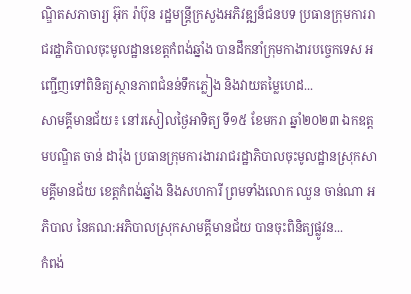ណ្ឌិតសភាចារ្យ អ៊ុក រ៉ាប៊ុន រដ្ឋមន្រ្តីក្រសួងអភិវឌ្ឍន៏ជនបទ ប្រធានក្រុមការរាជរដ្ឋាភិបាលចុះមូលដ្ឋានខេត្តកំពង់ឆ្នាំង បានដឹកនាំក្រុមកាងារបច្ចេកទេស អញ្ជើញទៅពិនិត្យស្ថានភាពជំនន់ទឹកភ្លៀង និងវាយតម្លៃហេដ...
សាមគ្គីមានជ័យ៖ នៅរសៀលថ្ងៃអាទិត្យ ទី១៥ ខែមករា ឆ្នាំ២០២៣ ឯកឧត្តមបណ្ឌិត ចាន់ ដារ៉ុង ប្រធានក្រុមការងាររាជរដ្ឋាភិបាលចុះមូលដ្ឋានស្រុកសាមគ្គីមានជ័យ ខេត្តកំពង់ឆ្នាំង និងសហការី ព្រមទាំងលោក ឈួន ចាន់ណា អភិបាល នៃគណ:អភិបាលស្រុកសាមគ្គីមានជ័យ បានចុះពិនិត្យផ្លូវន...
កំពង់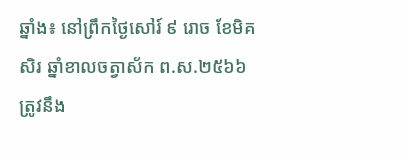ឆ្នាំង៖ នៅព្រឹកថ្ងៃសៅរ៍ ៩ រោច ខែមិគសិរ ឆ្នាំខាលចត្វាស័ក ព.ស.២៥៦៦ ត្រូវនឹង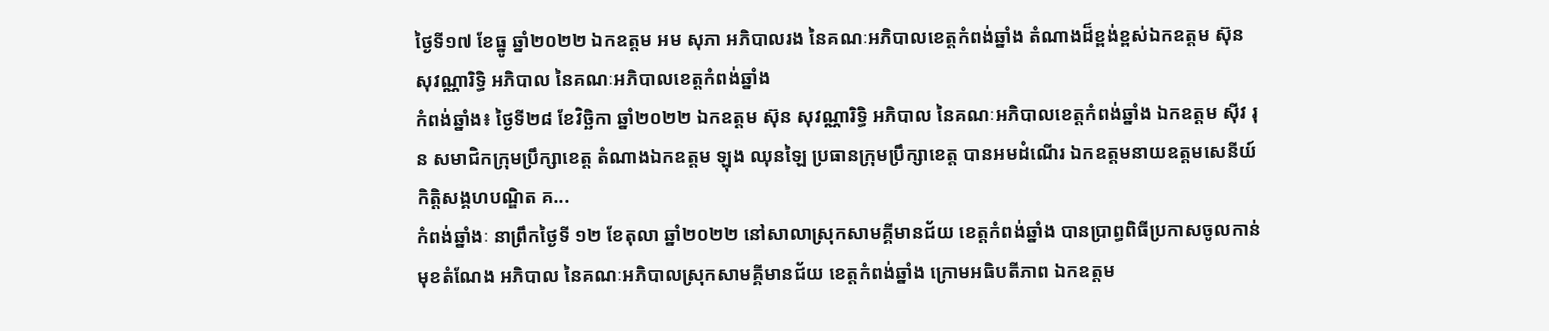ថ្ងៃទី១៧ ខែធ្នូ ឆ្នាំ២០២២ ឯកឧត្តម អម សុភា អភិបាលរង នៃគណៈអភិបាលខេត្តកំពង់ឆ្នាំង តំណាងដ៏ខ្ពង់ខ្ពស់ឯកឧត្តម ស៊ុន សុវណ្ណារិទ្ធិ អភិបាល នៃគណៈអភិបាលខេត្តកំពង់ឆ្នាំង
កំពង់ឆ្នាំង៖ ថ្ងៃទី២៨ ខែវិច្ឆិកា ឆ្នាំ២០២២ ឯកឧត្ដម ស៊ុន សុវណ្ណារិទ្ធិ អភិបាល នៃគណៈអភិបាលខេត្តកំពង់ឆ្នាំង ឯកឧត្ដម ស៊ីវ រុន សមាជិកក្រុមប្រឹក្សាខេត្ត តំណាងឯកឧត្ដម ឡុង ឈុនឡៃ ប្រធានក្រុមប្រឹក្សាខេត្ត បានអមដំណើរ ឯកឧត្តមនាយឧត្តមសេនីយ៍ កិត្តិសង្គហបណ្ឌិត គ...
កំពង់ឆ្នាំងៈ នាព្រឹកថ្ងៃទី ១២ ខែតុលា ឆ្នាំ២០២២ នៅសាលាស្រុកសាមគ្គីមានជ័យ ខេត្តកំពង់ឆ្នាំង បានប្រាព្ធពិធីប្រកាសចូលកាន់មុខតំណែង អភិបាល នៃគណៈអភិបាលស្រុកសាមគ្គីមានជ័យ ខេត្តកំពង់ឆ្នាំង ក្រោមអធិបតីភាព ឯកឧត្តម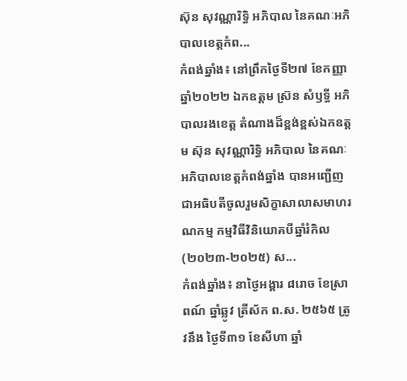ស៊ុន សុវណ្ណារិទ្ធិ អភិបាល នៃគណៈអភិបាលខេត្តកំព...
កំពង់ឆ្នាំង៖ នៅព្រឹកថ្ងៃទី២៧ ខែកញ្ញា ឆ្នាំ២០២២ ឯកឧត្តម ស្រ៊ន សំឫទ្ធី អភិបាលរងខេត្ត តំណាងដ៏ខ្ពង់ខ្ពស់ឯកឧត្តម ស៊ុន សុវណ្ណារិទ្ធិ អភិបាល នៃគណៈអភិបាលខេត្តកំពង់ឆ្នាំង បានអញ្ជើញជាអធិបតីចូលរួមសិក្ខាសាលាសមាហរណកម្ម កម្មវិធីវិនិយោគបីឆ្នាំរំកិល (២០២៣-២០២៥) ស...
កំពង់ឆ្នាំង៖ នាថ្ងៃអង្គារ ៨រោច ខែស្រាពណ៍ ឆ្នាំឆ្លូវ ត្រីស័ក ព.ស. ២៥៦៥ ត្រូវនឹង ថ្ងៃទី៣១ ខែសីហា ឆ្នាំ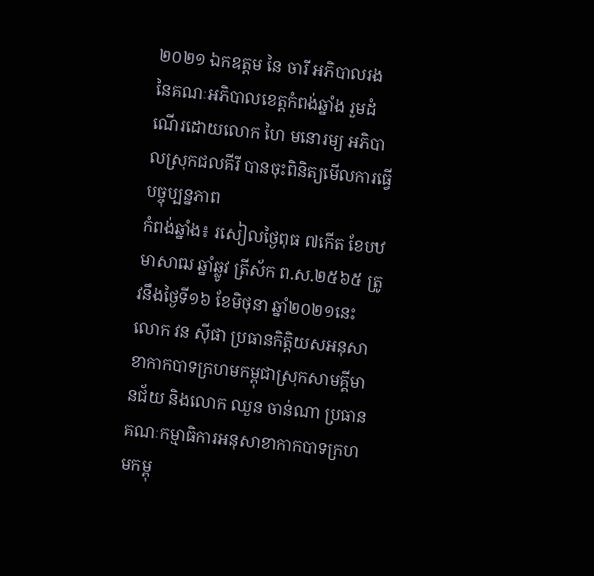២០២១ ឯកឧត្តម នៃ ចារី អភិបាលរង នៃគណៈអភិបាលខេត្តកំពង់ឆ្នាំង រួមដំណើរដោយលោក ហៃ មនោរម្យ អភិបាលស្រុកជលគីរី បានចុះពិនិត្យមើលការធ្វើបច្ចុប្បន្នភាព
កំពង់ឆ្នាំង៖ រសៀលថ្ងៃពុធ ៧កើត ខែបឋមាសាឍ ឆ្នាំឆ្លូវ ត្រីស័ក ព.ស.២៥៦៥ ត្រូវនឹងថ្ងៃទី១៦ ខែមិថុនា ឆ្នាំ២០២១នេះ លោក វន ស៊ីផា ប្រធានកិត្តិយសអនុសាខាកាកបាទក្រហមកម្ពុជាស្រុកសាមគ្គីមានជ័យ និងលោក ឈួន ចាន់ណា ប្រធានគណៈកម្មាធិការអនុសាខាកាកបាទក្រហមកម្ពុ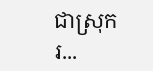ជាស្រុក រ...